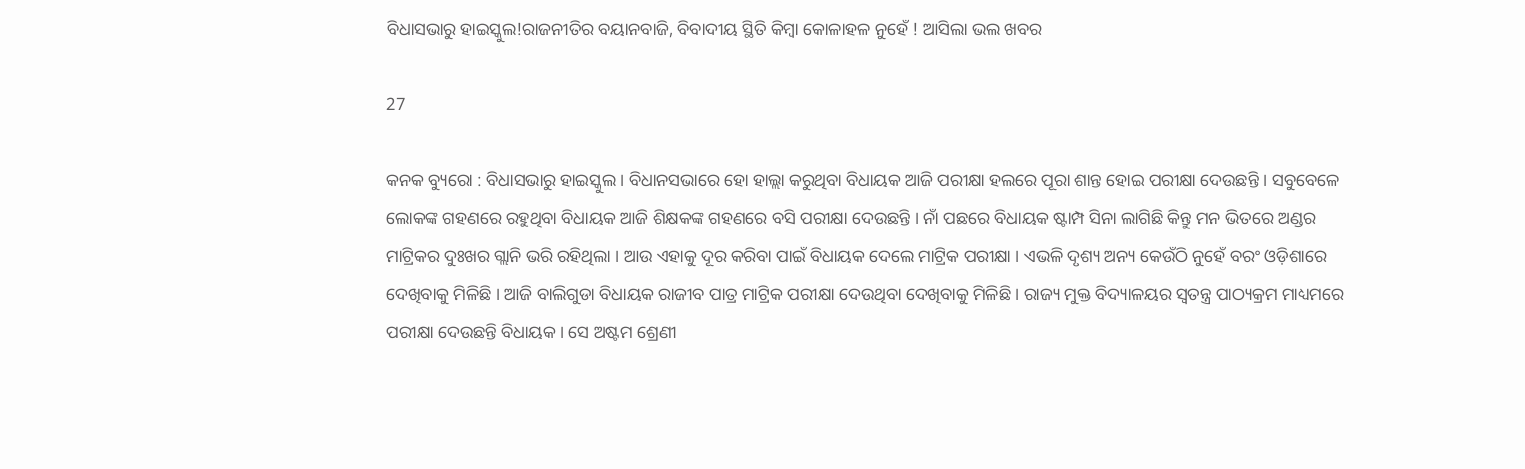ବିଧାସଭାରୁ ହାଇସ୍କୁଲ!ରାଜନୀତିର ବୟାନବାଜି, ବିବାଦୀୟ ସ୍ଥିତି କିମ୍ବା କୋଳାହଳ ନୁହେଁ ! ଆସିଲା ଭଲ ଖବର

27

କନକ ବ୍ୟୁରୋ : ବିଧାସଭାରୁ ହାଇସ୍କୁଲ । ବିଧାନସଭାରେ ହୋ ହାଲ୍ଲା କରୁଥିବା ବିଧାୟକ ଆଜି ପରୀକ୍ଷା ହଲରେ ପୂରା ଶାନ୍ତ ହୋଇ ପରୀକ୍ଷା ଦେଉଛନ୍ତି । ସବୁବେଳେ ଲୋକଙ୍କ ଗହଣରେ ରହୁଥିବା ବିଧାୟକ ଆଜି ଶିକ୍ଷକଙ୍କ ଗହଣରେ ବସି ପରୀକ୍ଷା ଦେଉଛନ୍ତି । ନାଁ ପଛରେ ବିଧାୟକ ଷ୍ଟାମ୍ପ ସିନା ଲାଗିଛି କିନ୍ତୁ ମନ ଭିତରେ ଅଣ୍ଡର ମାଟ୍ରିକର ଦୁଃଖର ଗ୍ଲାନି ଭରି ରହିଥିଲା । ଆଉ ଏହାକୁ ଦୂର କରିବା ପାଇଁ ବିଧାୟକ ଦେଲେ ମାଟ୍ରିକ ପରୀକ୍ଷା । ଏଭଳି ଦୃଶ୍ୟ ଅନ୍ୟ କେଉଁଠି ନୁହେଁ ବରଂ ଓଡ଼ିଶାରେ ଦେଖିବାକୁ ମିଳିଛି । ଆଜି ବାଲିଗୁଡା ବିଧାୟକ ରାଜୀବ ପାତ୍ର ମାଟ୍ରିକ ପରୀକ୍ଷା ଦେଉଥିବା ଦେଖିବାକୁ ମିଳିଛି । ରାଜ୍ୟ ମୁକ୍ତ ବିଦ୍ୟାଳୟର ସ୍ୱତନ୍ତ୍ର ପାଠ୍ୟକ୍ରମ ମାଧ୍ୟମରେ ପରୀକ୍ଷା ଦେଉଛନ୍ତି ବିଧାୟକ । ସେ ଅଷ୍ଟମ ଶ୍ରେଣୀ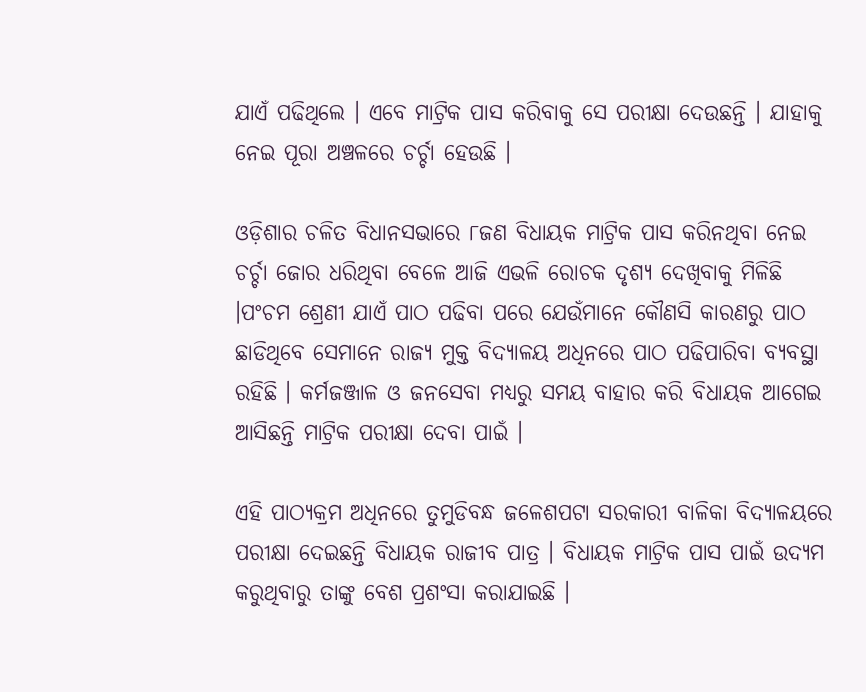ଯାଏଁ ପଢିଥିଲେ । ଏବେ ମାଟ୍ରିକ ପାସ କରିବାକୁ ସେ ପରୀକ୍ଷା ଦେଉଛନ୍ତି । ଯାହାକୁ ନେଇ ପୂରା ଅଞ୍ଚଳରେ ଚର୍ଚ୍ଚା ହେଉଛି ।

ଓଡ଼ିଶାର ଚଳିତ ବିଧାନସଭାରେ ୮ଜଣ ବିଧାୟକ ମାଟ୍ରିକ ପାସ କରିନଥିବା ନେଇ ଚର୍ଚ୍ଚା ଜୋର ଧରିଥିବା ବେଳେ ଆଜି ଏଭଳି ରୋଚକ ଦୃଶ୍ୟ ଦେଖିବାକୁ ମିଳିଛି ।ପଂଚମ ଶ୍ରେଣୀ ଯାଏଁ ପାଠ ପଢିବା ପରେ ଯେଉଁମାନେ କୌଣସି କାରଣରୁ ପାଠ ଛାଡିଥିବେ ସେମାନେ ରାଜ୍ୟ ମୁକ୍ତ ବିଦ୍ୟାଳୟ ଅଧିନରେ ପାଠ ପଢିପାରିବା ବ୍ୟବସ୍ଥା ରହିଛି । କର୍ମଜଞ୍ଜାଳ ଓ ଜନସେବା ମଧ୍ୟରୁ ସମୟ ବାହାର କରି ବିଧାୟକ ଆଗେଇ ଆସିଛନ୍ତି ମାଟ୍ରିକ ପରୀକ୍ଷା ଦେବା ପାଇଁ ।

ଏହି ପାଠ୍ୟକ୍ରମ ଅଧିନରେ ତୁମୁଡିବନ୍ଧ ଜଳେଶପଟା ସରକାରୀ ବାଳିକା ବିଦ୍ୟାଳୟରେ ପରୀକ୍ଷା ଦେଇଛନ୍ତି ବିଧାୟକ ରାଜୀବ ପାତ୍ର । ବିଧାୟକ ମାଟ୍ରିକ ପାସ ପାଇଁ ଉଦ୍ୟମ କରୁଥିବାରୁ ତାଙ୍କୁ ବେଶ ପ୍ରଶଂସା କରାଯାଇଛି ।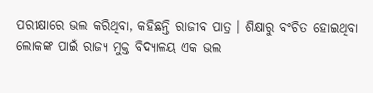ପରୀକ୍ଷାରେ ଭଲ କରିଥିବା, କହିଛନ୍ତି ରାଜୀବ ପାତ୍ର । ଶିକ୍ଷାରୁ ବଂଚିତ ହୋଇଥିବା ଲୋକଙ୍କ ପାଇଁ ରାଜ୍ୟ ମୁକ୍ତ ବିଦ୍ୟାଳୟ ଏକ ଭଲ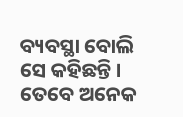ବ୍ୟବସ୍ଥା ବୋଲି ସେ କହିଛନ୍ତି । ତେବେ ଅନେକ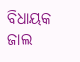ବିଧାୟକ ଜାଲ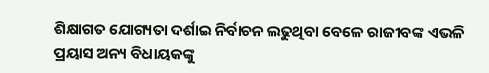ଶିକ୍ଷାଗତ ଯୋଗ୍ୟତା ଦର୍ଶାଇ ନିର୍ବାଚନ ଲଢୁଥିବା ବେଳେ ରାଜୀବଙ୍କ ଏଭଳି ପ୍ରୟାସ ଅନ୍ୟ ବିଧାୟକଙ୍କୁ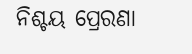ନିଶ୍ଚୟ ପ୍ରେରଣା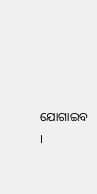ଯୋଗାଇବ ।